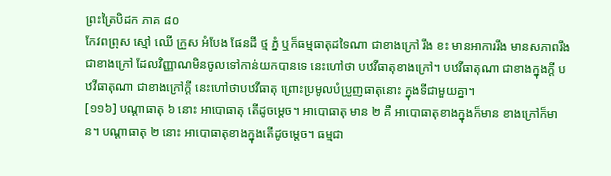ព្រះត្រៃបិដក ភាគ ៨០
កែវពព្រុស ស្មៅ ឈើ ក្រួស អំបែង ផែនដី ថ្ម ភ្នំ ឬក៏ធម្មធាតុដទៃណា ជាខាងក្រៅ រឹង ខះ មានអាការរឹង មានសភាពរឹងជាខាងក្រៅ ដែលវិញ្ញាណមិនចូលទៅកាន់យកបានទេ នេះហៅថា បឋវីធាតុខាងក្រៅ។ បឋវីធាតុណា ជាខាងក្នុងក្តី បឋវីធាតុណា ជាខាងក្រៅក្តី នេះហៅថាបឋវីធាតុ ព្រោះប្រមូលបំប្រួញធាតុនោះ ក្នុងទីជាមួយគ្នា។
[១១៦] បណ្តាធាតុ ៦ នោះ អាបោធាតុ តើដូចម្តេច។ អាបោធាតុ មាន ២ គឺ អាបោធាតុខាងក្នុងក៏មាន ខាងក្រៅក៏មាន។ បណ្តាធាតុ ២ នោះ អាបោធាតុខាងក្នុងតើដូចម្តេច។ ធម្មជា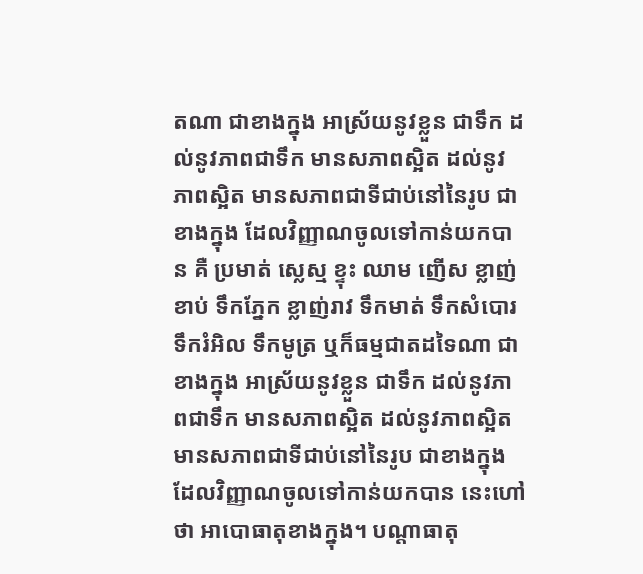តណា ជាខាងក្នុង អាស្រ័យនូវខ្លួន ជាទឹក ដល់នូវភាពជាទឹក មានសភាពស្អិត ដល់នូវភាពស្អិត មានសភាពជាទីជាប់នៅនៃរូប ជាខាងក្នុង ដែលវិញ្ញាណចូលទៅកាន់យកបាន គឺ ប្រមាត់ ស្លេស្ម ខ្ទុះ ឈាម ញើស ខ្លាញ់ខាប់ ទឹកភ្នែក ខ្លាញ់រាវ ទឹកមាត់ ទឹកសំបោរទឹករំអិល ទឹកមូត្រ ឬក៏ធម្មជាតដទៃណា ជាខាងក្នុង អាស្រ័យនូវខ្លួន ជាទឹក ដល់នូវភាពជាទឹក មានសភាពស្អិត ដល់នូវភាពស្អិត មានសភាពជាទីជាប់នៅនៃរូប ជាខាងក្នុង ដែលវិញ្ញាណចូលទៅកាន់យកបាន នេះហៅថា អាបោធាតុខាងក្នុង។ បណ្តាធាតុ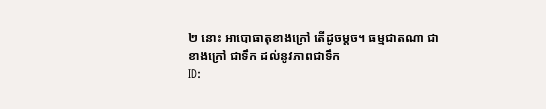២ នោះ អាបោធាតុខាងក្រៅ តើដូចម្តច។ ធម្មជាតណា ជាខាងក្រៅ ជាទឹក ដល់នូវភាពជាទឹក
ID: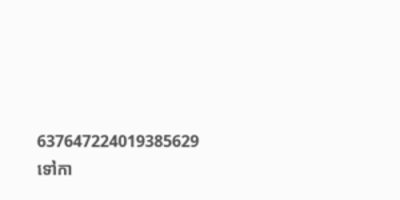637647224019385629
ទៅកា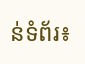ន់ទំព័រ៖